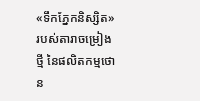«ទឹកភ្នែកនិស្សិត» របស់តារាចម្រៀងថ្មី នៃផលិតកម្មថោន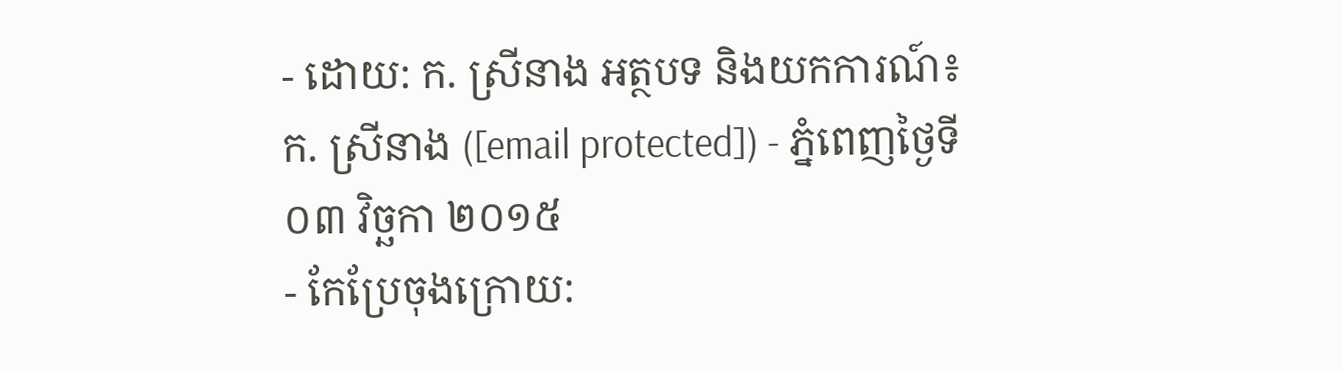- ដោយ: ក. ស្រីនាង អត្ថបទ និងយកការណ៍៖ ក. ស្រីនាង ([email protected]) - ភ្នំពេញថ្ងៃទី ០៣ វិច្ឆកា ២០១៥
- កែប្រែចុងក្រោយ: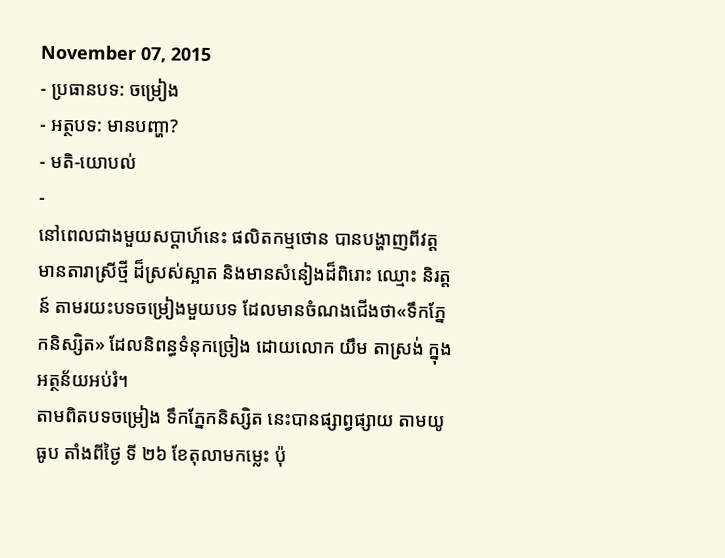November 07, 2015
- ប្រធានបទ: ចម្រៀង
- អត្ថបទ: មានបញ្ហា?
- មតិ-យោបល់
-
នៅពេលជាងមួយសប្តាហ៍នេះ ផលិតកម្មថោន បានបង្ហាញពីវត្តមានតារាស្រីថ្មី ដ៏ស្រស់ស្អាត និងមានសំនៀងដ៏ពិរោះ ឈ្មោះ និរត្តន៍ តាមរយះបទចម្រៀងមួយបទ ដែលមានចំណងជើងថា«ទឹកភ្នែកនិស្សិត» ដែលនិពន្ធទំនុកច្រៀង ដោយលោក យឹម តាស្រង់ ក្នុងអត្ថន័យអប់រំ។
តាមពិតបទចម្រៀង ទឹកភ្នែកនិស្សិត នេះបានផ្សាព្វផ្សាយ តាមយូធូប តាំងពីថ្ងៃ ទី ២៦ ខែតុលាមកម្លេះ ប៉ុ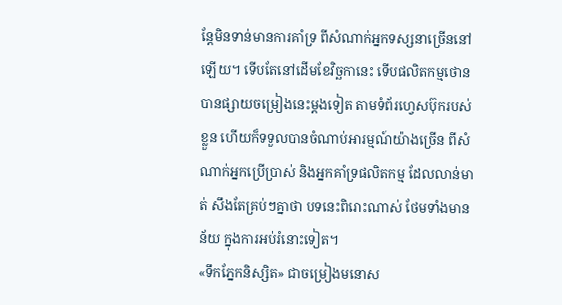ន្តែមិនទាន់មានការគាំទ្រ ពីសំណាក់អ្នកទស្សនាច្រើននៅឡើយ។ ទើបតែនៅដើមខែវិច្ឆកានេះ ទើបផលិតកម្មថោន បានផ្សាយចម្រៀងនេះម្តងទៀត តាមទំព័រហ្វេសប៊ុករបស់ខ្លួន ហើយក៏ទទួលបានចំណាប់អារម្មណ៍យ៉ាងច្រើន ពីសំណាក់អ្នកប្រើប្រាស់ និងអ្នកគាំទ្រផលិតកម្ម ដែលលាន់មាត់ សឹងតែគ្រប់ៗគ្នាថា បទនេះពិរោះណាស់ ថែមទាំងមានន័យ ក្នុងការអប់រំនោះទៀត។
«ទឹកភ្នែកនិស្សិត» ជាចម្រៀងមនោស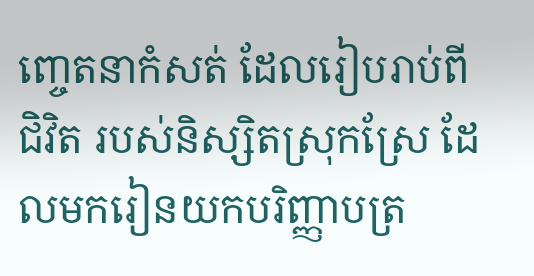ញ្ចេតនាកំសត់ ដែលរៀបរាប់ពីជិវិត របស់និស្សិតស្រុកស្រែ ដែលមករៀនយកបរិញ្ញាបត្រ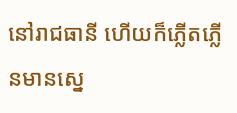នៅរាជធានី ហើយក៏ភ្លើតភ្លើនមានស្នេ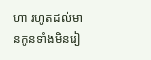ហា រហូតដល់មានកូនទាំងមិនរៀ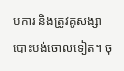បការ និងត្រូវគូសង្សាបោះបង់ចោលទៀត។ ចុ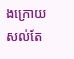ងក្រោយ សល់តែ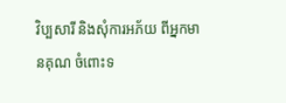វិប្បសារី និងសុំការអភ័យ ពីអ្នកមានគុណ ចំពោះទ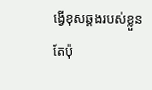ង្វើខុសឆ្គងរបស់ខ្លួនតែប៉ុ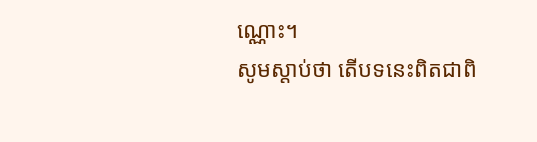ណ្ណោះ។
សូមស្តាប់ថា តើបទនេះពិតជាពិ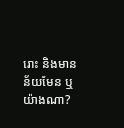រោះ និងមានន័យមែន ឬយ៉ាងណា?